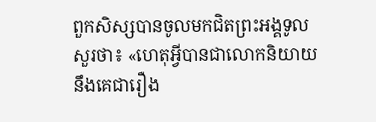ពួកសិស្សបានចូលមកជិតព្រះអង្គទូលសួរថា៖ «ហេតុអ្វីបានជាលោកនិយាយនឹងគេជារឿង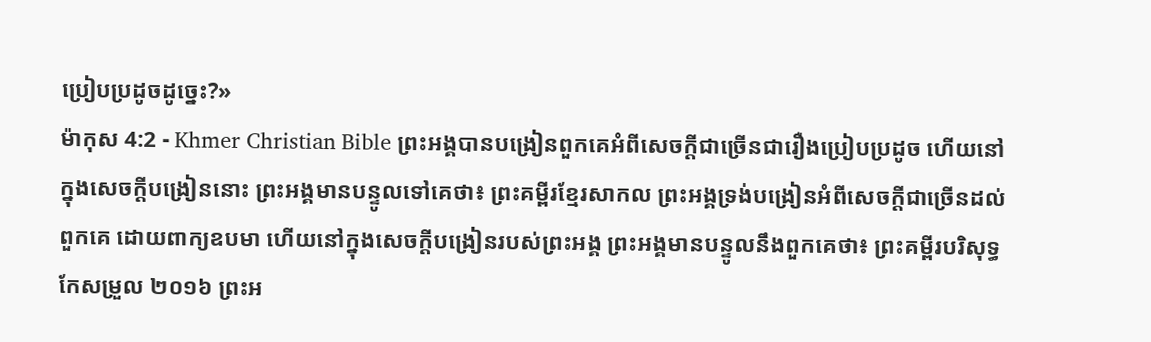ប្រៀបប្រដូចដូច្នេះ?»
ម៉ាកុស 4:2 - Khmer Christian Bible ព្រះអង្គបានបង្រៀនពួកគេអំពីសេចក្ដីជាច្រើនជារឿងប្រៀបប្រដូច ហើយនៅក្នុងសេចក្ដីបង្រៀននោះ ព្រះអង្គមានបន្ទូលទៅគេថា៖ ព្រះគម្ពីរខ្មែរសាកល ព្រះអង្គទ្រង់បង្រៀនអំពីសេចក្ដីជាច្រើនដល់ពួកគេ ដោយពាក្យឧបមា ហើយនៅក្នុងសេចក្ដីបង្រៀនរបស់ព្រះអង្គ ព្រះអង្គមានបន្ទូលនឹងពួកគេថា៖ ព្រះគម្ពីរបរិសុទ្ធកែសម្រួល ២០១៦ ព្រះអ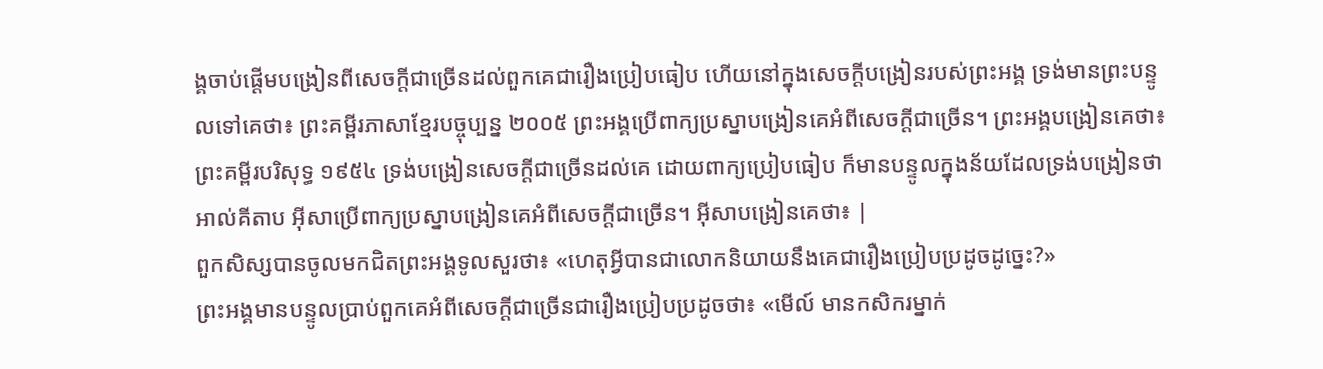ង្គចាប់ផ្ដើមបង្រៀនពីសេចក្តីជាច្រើនដល់ពួកគេជារឿងប្រៀបធៀប ហើយនៅក្នុងសេចក្ដីបង្រៀនរបស់ព្រះអង្គ ទ្រង់មានព្រះបន្ទូលទៅគេថា៖ ព្រះគម្ពីរភាសាខ្មែរបច្ចុប្បន្ន ២០០៥ ព្រះអង្គប្រើពាក្យប្រស្នាបង្រៀនគេអំពីសេចក្ដីជាច្រើន។ ព្រះអង្គបង្រៀនគេថា៖ ព្រះគម្ពីរបរិសុទ្ធ ១៩៥៤ ទ្រង់បង្រៀនសេចក្ដីជាច្រើនដល់គេ ដោយពាក្យប្រៀបធៀប ក៏មានបន្ទូលក្នុងន័យដែលទ្រង់បង្រៀនថា អាល់គីតាប អ៊ីសាប្រើពាក្យប្រស្នាបង្រៀនគេអំពីសេចក្ដីជាច្រើន។ អ៊ីសាបង្រៀនគេថា៖ |
ពួកសិស្សបានចូលមកជិតព្រះអង្គទូលសួរថា៖ «ហេតុអ្វីបានជាលោកនិយាយនឹងគេជារឿងប្រៀបប្រដូចដូច្នេះ?»
ព្រះអង្គមានបន្ទូលប្រាប់ពួកគេអំពីសេចក្ដីជាច្រើនជារឿងប្រៀបប្រដូចថា៖ «មើល៍ មានកសិករម្នាក់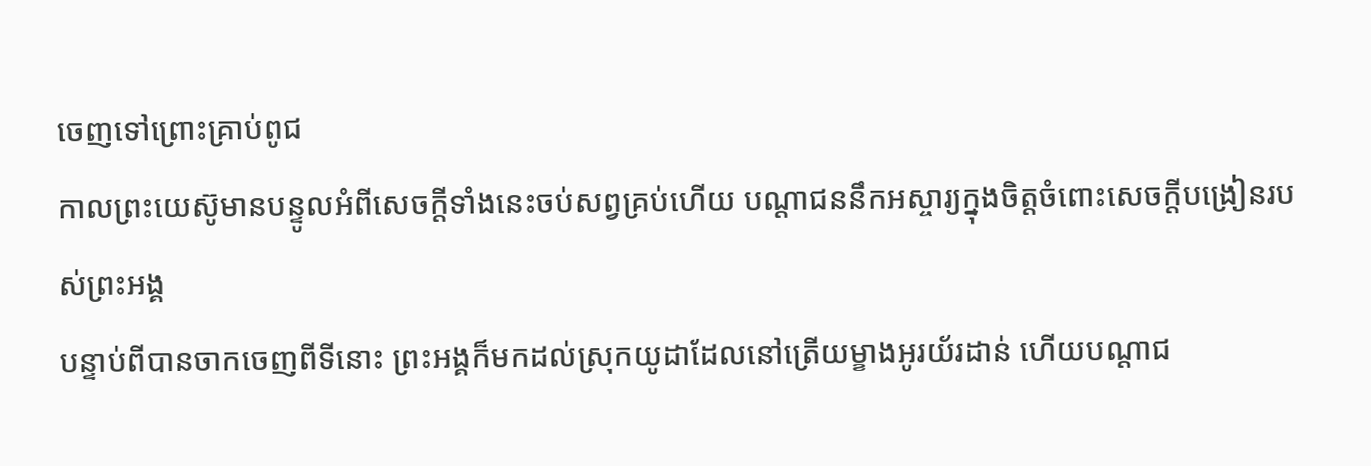ចេញទៅព្រោះគ្រាប់ពូជ
កាលព្រះយេស៊ូមានបន្ទូលអំពីសេចក្ដីទាំងនេះចប់សព្វគ្រប់ហើយ បណ្ដាជននឹកអស្ចារ្យក្នុងចិត្ដចំពោះសេចក្ដីបង្រៀនរបស់ព្រះអង្គ
បន្ទាប់ពីបានចាកចេញពីទីនោះ ព្រះអង្គក៏មកដល់ស្រុកយូដាដែលនៅត្រើយម្ខាងអូរយ័រដាន់ ហើយបណ្ដាជ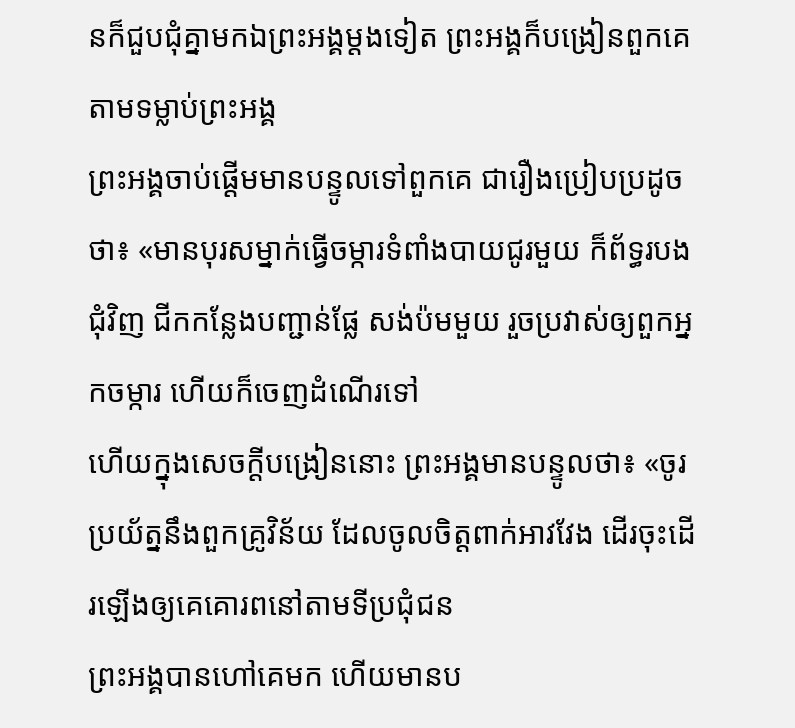នក៏ជួបជុំគ្នាមកឯព្រះអង្គម្ដងទៀត ព្រះអង្គក៏បង្រៀនពួកគេតាមទម្លាប់ព្រះអង្គ
ព្រះអង្គចាប់ផ្ដើមមានបន្ទូលទៅពួកគេ ជារឿងប្រៀបប្រដូចថា៖ «មានបុរសម្នាក់ធ្វើចម្ការទំពាំងបាយជូរមួយ ក៏ព័ទ្ធរបងជុំវិញ ជីកកន្លែងបញ្ជាន់ផ្លែ សង់ប៉មមួយ រួចប្រវាស់ឲ្យពួកអ្នកចម្ការ ហើយក៏ចេញដំណើរទៅ
ហើយក្នុងសេចក្ដីបង្រៀននោះ ព្រះអង្គមានបន្ទូលថា៖ «ចូរប្រយ័ត្ននឹងពួកគ្រូវិន័យ ដែលចូលចិត្ដពាក់អាវវែង ដើរចុះដើរឡើងឲ្យគេគោរពនៅតាមទីប្រជុំជន
ព្រះអង្គបានហៅគេមក ហើយមានប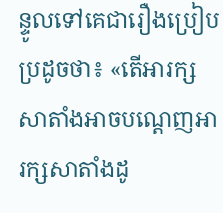ន្ទូលទៅគេជារឿងប្រៀបប្រដូចថា៖ «តើអារក្សសាតាំងអាចបណ្ដេញអារក្សសាតាំងដូ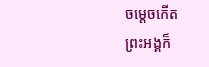ចម្ដេចកើត
ព្រះអង្គក៏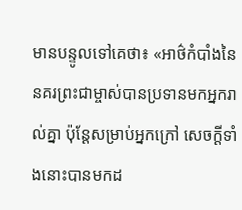មានបន្ទូលទៅគេថា៖ «អាថ៌កំបាំងនៃនគរព្រះជាម្ចាស់បានប្រទានមកអ្នករាល់គ្នា ប៉ុន្ដែសម្រាប់អ្នកក្រៅ សេចក្ដីទាំងនោះបានមកដ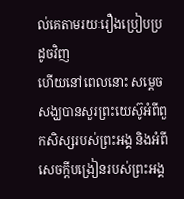ល់គេតាមរយៈរឿងប្រៀបប្រដូចវិញ
ហើយនៅពេលនោះ សម្តេចសង្ឃបានសួរព្រះយេស៊ូអំពីពួកសិស្សរបស់ព្រះអង្គ និងអំពីសេចក្ដីបង្រៀនរបស់ព្រះអង្គ